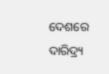ଦେଶରେ ଦାରିଦ୍ର୍ୟ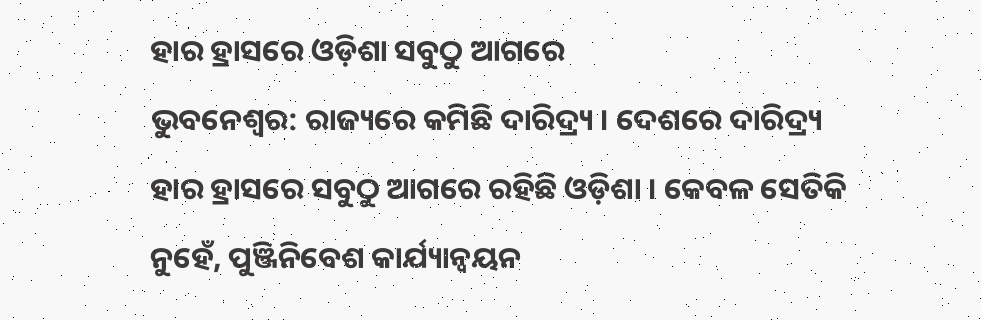ହାର ହ୍ରାସରେ ଓଡ଼ିଶା ସବୁଠୁ ଆଗରେ
ଭୁବନେଶ୍ୱର: ରାଜ୍ୟରେ କମିଛି ଦାରିଦ୍ର୍ୟ । ଦେଶରେ ଦାରିଦ୍ର୍ୟ ହାର ହ୍ରାସରେ ସବୁଠୁ ଆଗରେ ରହିଛି ଓଡ଼ିଶା । କେବଳ ସେତିକି ନୁହେଁ, ପୁଞ୍ଜିନିବେଶ କାର୍ଯ୍ୟାନ୍ୱୟନ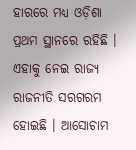ହାରରେ ମଧ୍ୟ ଓଡ଼ିଶା ପ୍ରଥମ ସ୍ଥାନରେ ରହିଛି । ଏହାକୁ ନେଇ ରାଜ୍ୟ ରାଜନୀତି ସରଗରମ ହୋଇଛି । ଆସୋଚାମ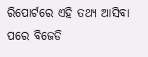ରିପୋର୍ଟରେ ଏହି ତଥ୍ୟ ଆସିବା ପରେ ବିଜେଡି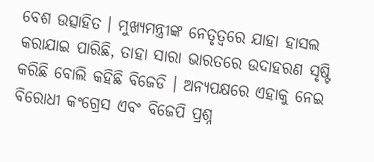ବେଶ ଉତ୍ସାହିତ । ମୁଖ୍ୟମନ୍ତ୍ରୀଙ୍କ ନେତୃତ୍ୱରେ ଯାହା ହାସଲ କରାଯାଇ ପାରିଛି, ତାହା ସାରା ଭାରତରେ ଉଦାହରଣ ସୃଷ୍ଟି କରିଛି ବୋଲି କହିଛି ବିଜେଡି । ଅନ୍ୟପକ୍ଷରେ ଏହାକୁ ନେଇ ବିରୋଧୀ କଂଗ୍ରେସ ଏବଂ ବିଜେପି ପ୍ରଶ୍ନ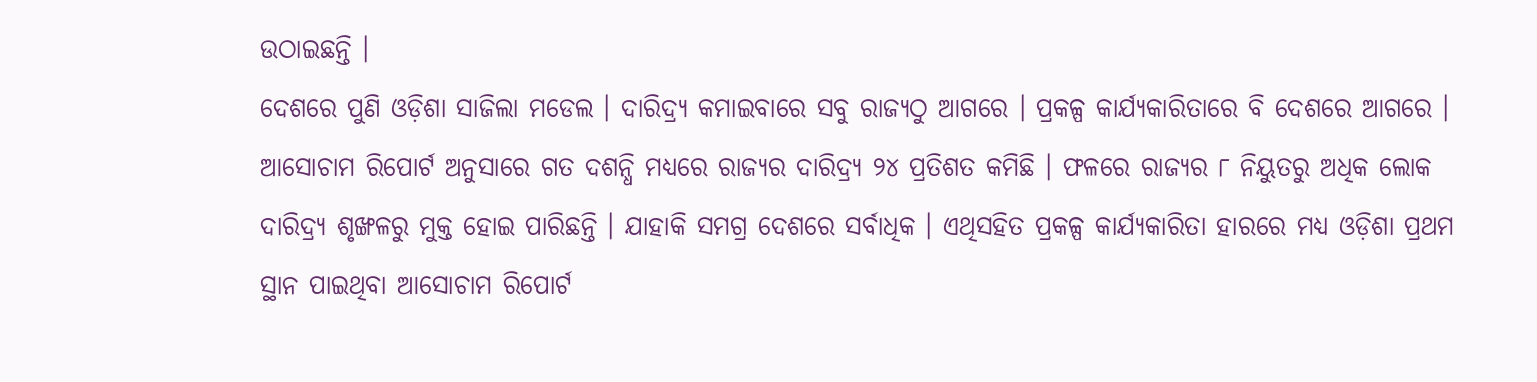ଉଠାଇଛନ୍ତି ।
ଦେଶରେ ପୁଣି ଓଡ଼ିଶା ସାଜିଲା ମଡେଲ । ଦାରିଦ୍ର୍ୟ କମାଇବାରେ ସବୁ ରାଜ୍ୟଠୁ ଆଗରେ । ପ୍ରକଳ୍ପ କାର୍ଯ୍ୟକାରିତାରେ ବି ଦେଶରେ ଆଗରେ । ଆସୋଚାମ ରିପୋର୍ଟ ଅନୁସାରେ ଗତ ଦଶନ୍ଧି ମଧ୍ୟରେ ରାଜ୍ୟର ଦାରିଦ୍ର୍ୟ ୨୪ ପ୍ରତିଶତ କମିଛି । ଫଳରେ ରାଜ୍ୟର ୮ ନିୟୁତରୁ ଅଧିକ ଲୋକ ଦାରିଦ୍ର୍ୟ ଶୃଙ୍ଖଳରୁ ମୁକ୍ତ ହୋଇ ପାରିଛନ୍ତି । ଯାହାକି ସମଗ୍ର ଦେଶରେ ସର୍ବାଧିକ । ଏଥିସହିତ ପ୍ରକଳ୍ପ କାର୍ଯ୍ୟକାରିତା ହାରରେ ମଧ୍ୟ ଓଡ଼ିଶା ପ୍ରଥମ ସ୍ଥାନ ପାଇଥିବା ଆସୋଚାମ ରିପୋର୍ଟ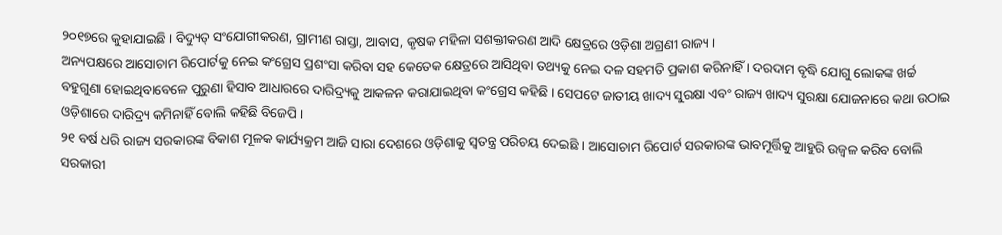୨୦୧୭ରେ କୁହାଯାଇଛି । ବିଦ୍ୟୁତ୍ ସଂଯୋଗୀକରଣ, ଗ୍ରାମୀଣ ରାସ୍ତା, ଆବାସ, କୃଷକ ମହିଳା ସଶକ୍ତୀକରଣ ଆଦି କ୍ଷେତ୍ରରେ ଓଡ଼ିଶା ଅଗ୍ରଣୀ ରାଜ୍ୟ ।
ଅନ୍ୟପକ୍ଷରେ ଆସୋଚାମ ରିପୋର୍ଟକୁ ନେଇ କଂଗ୍ରେସ ପ୍ରଶଂସା କରିବା ସହ କେତେକ କ୍ଷେତ୍ରରେ ଆସିଥିବା ତଥ୍ୟକୁ ନେଇ ଦଳ ସହମତି ପ୍ରକାଶ କରିନାହିଁ । ଦରଦାମ ବୃଦ୍ଧି ଯୋଗୁ ଲୋକଙ୍କ ଖର୍ଚ୍ଚ ବହୁଗୁଣା ହୋଇଥିବାବେଳେ ପୁରୁଣା ହିସାବ ଆଧାରରେ ଦାରିଦ୍ର୍ୟକୁ ଆକଳନ କରାଯାଇଥିବା କଂଗ୍ରେସ କହିଛି । ସେପଟେ ଜାତୀୟ ଖାଦ୍ୟ ସୁରକ୍ଷା ଏବଂ ରାଜ୍ୟ ଖାଦ୍ୟ ସୁରକ୍ଷା ଯୋଜନାରେ କଥା ଉଠାଇ ଓଡ଼ିଶାରେ ଦାରିଦ୍ର୍ୟ କମିନାହିଁ ବୋଲି କହିଛି ବିଜେପି ।
୨୧ ବର୍ଷ ଧରି ରାଜ୍ୟ ସରକାରଙ୍କ ବିକାଶ ମୂଳକ କାର୍ଯ୍ୟକ୍ରମ ଆଜି ସାରା ଦେଶରେ ଓଡ଼ିଶାକୁ ସ୍ଵତନ୍ତ୍ର ପରିଚୟ ଦେଇଛି । ଆସୋଚାମ ରିପୋର୍ଟ ସରକାରଙ୍କ ଭାବମୂର୍ତ୍ତିକୁ ଆହୁରି ଉଜ୍ୱଳ କରିବ ବୋଲି ସରକାରୀ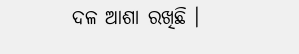ଦଳ ଆଶା ରଖିଛି ।